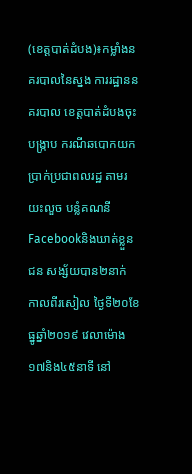(ខេត្តបាត់ដំបង)៖កម្លាំងនគរបាលនៃស្នង ការរដ្ឋាននគរបាល ខេត្តបាត់ដំបងចុះបង្ក្រាប ករណីឆបោកយក ប្រាក់ប្រជាពលរដ្ឋ តាមរយះលួច បន្លំគណនី Facebookនិងឃាត់ខ្លួនជន សង្ស័យបាន២នាក់ កាលពីរសៀល ថ្ងៃទី២០ខែធ្នូឆ្នាំ២០១៩ វេលាម៉ោង១៧និង៤៥នាទី នៅ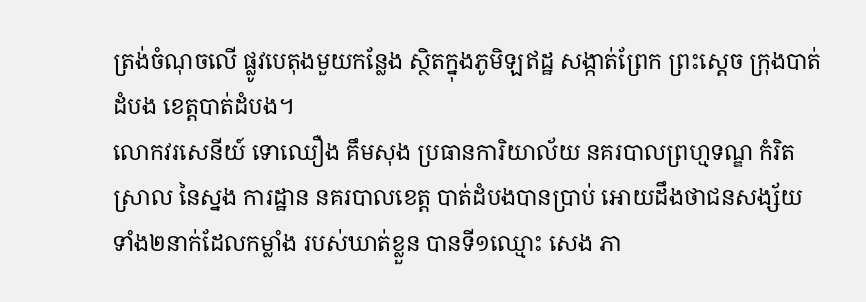ត្រង់ចំណុចលើ ផ្លូវបេតុងមួយកន្លែង ស្ថិតក្នុងភូមិឡឥដ្ឋ សង្កាត់ព្រែក ព្រះស្ដេច ក្រុងបាត់ដំបង ខេត្តបាត់ដំបង។
លោកវរសេនីយ៍ ទោឈឿង គឹមសុង ប្រធានការិយាល័យ នគរបាលព្រហ្មទណ្ឌ កំរិតស្រាល នៃស្នង ការដ្ឋាន នគរបាលខេត្ត បាត់ដំបងបានប្រាប់ អោយដឹងថាជនសង្ស័យ ទាំង២នាក់ដែលកម្លាំង របស់ឃាត់ខ្លួន បានទី១ឈ្មោះ សេង ភា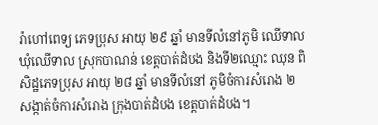រ៉ាហៅពេទ្យ ភេទប្រុស អាយុ ២៩ ឆ្នាំ មានទីលំនៅភូមិ ឈើទាល ឃុំឈើទាល ស្រុកបាណន់ ខេត្តបាត់ដំបង និងទី២ឈ្មោះ ឈុន ពិសិដ្ឋភេទប្រុស អាយុ ២៨ ឆ្នាំ មានទីលំនៅ ភូមិចំការសំរោង ២ សង្កាត់ចំការសំរោង ក្រុងបាត់ដំបង ខេត្តបាត់ដំបង។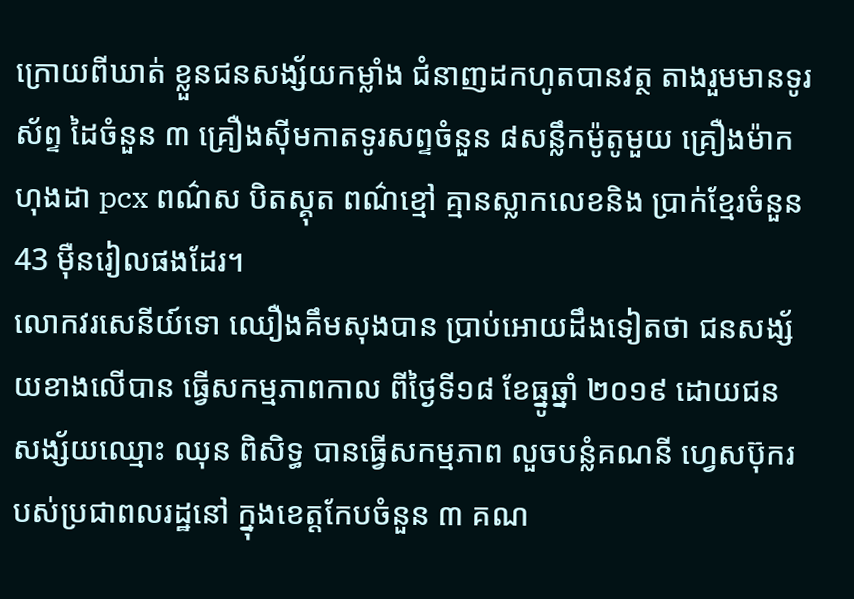ក្រោយពីឃាត់ ខ្លួនជនសង្ស័យកម្លាំង ជំនាញដកហូតបានវត្ថ តាងរួមមានទូរស័ព្ទ ដៃចំនួន ៣ គ្រឿងស៊ីមកាតទូរសព្ទចំនួន ៨សន្លឹកម៉ូតូមួយ គ្រឿងម៉ាកហុងដា pcx ពណ៌ស បិតស្គុត ពណ៌ខ្មៅ គ្មានស្លាកលេខនិង ប្រាក់ខ្មែរចំនួន 43 ម៉ឺនរៀលផងដែរ។
លោកវរសេនីយ៍ទោ ឈឿងគឹមសុងបាន ប្រាប់អោយដឹងទៀតថា ជនសង្ស័យខាងលើបាន ធ្វើសកម្មភាពកាល ពីថ្ងៃទី១៨ ខែធ្នូឆ្នាំ ២០១៩ ដោយជន សង្ស័យឈ្មោះ ឈុន ពិសិទ្ធ បានធ្វើសកម្មភាព លួចបន្លំគណនី ហ្វេសប៊ុករបស់ប្រជាពលរដ្ឋនៅ ក្នុងខេត្តកែបចំនួន ៣ គណ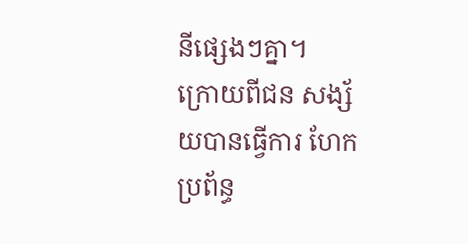នីផ្សេងៗគ្នា។
ក្រោយពីជន សង្ស័យបានធ្វើការ ហែកប្រព័ន្ធ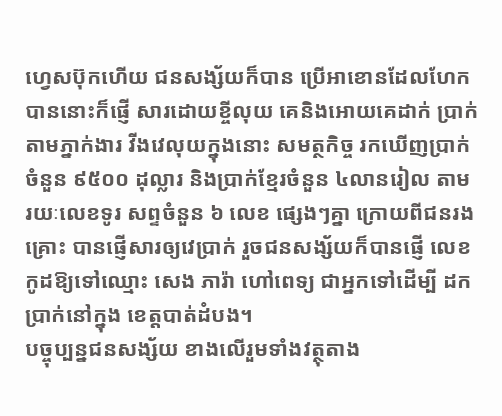ហ្វេសប៊ុកហើយ ជនសង្ស័យក៏បាន ប្រើអាខោនដែលហែក បាននោះក៏ផ្ញើ សារដោយខ្ចីលុយ គេនិងអោយគេដាក់ ប្រាក់តាមភ្នាក់ងារ វីងវេលុយក្នុងនោះ សមត្ថកិច្ច រកឃើញប្រាក់ ចំនួន ៩៥០០ ដុល្លារ និងប្រាក់ខ្មែរចំនួន ៤លានរៀល តាមរយៈលេខទូរ សព្ទចំនួន ៦ លេខ ផ្សេងៗគ្នា ក្រោយពីជនរងគ្រោះ បានផ្ញើសារឲ្យវេប្រាក់ រួចជនសង្ស័យក៏បានផ្ញើ លេខកូដឱ្យទៅឈ្មោះ សេង ភារ៉ា ហៅពេទ្យ ជាអ្នកទៅដើម្បី ដកប្រាក់នៅក្នុង ខេត្តបាត់ដំបង។
បច្ចុប្បន្នជនសង្ស័យ ខាងលើរួមទាំងវត្ថុតាង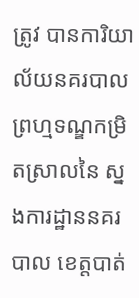ត្រូវ បានការិយាល័យនគរបាល ព្រហ្មទណ្ឌកម្រិតស្រាលនៃ ស្នងការដ្ឋាននគរបាល ខេត្តបាត់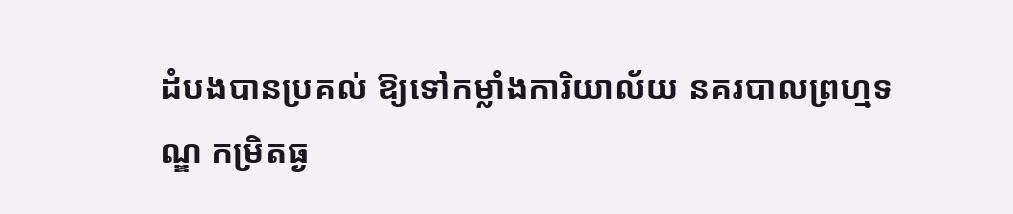ដំបងបានប្រគល់ ឱ្យទៅកម្លាំងការិយាល័យ នគរបាលព្រហ្មទណ្ឌ កម្រិតធ្ង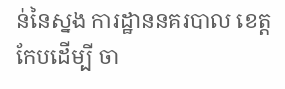ន់នៃស្នង ការដ្ឋាននគរបាល ខេត្តកែបដើម្បី ចា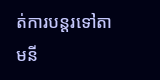ត់ការបន្តរទៅតាមនី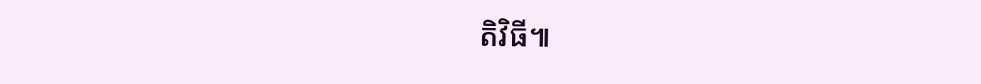តិវិធី៕